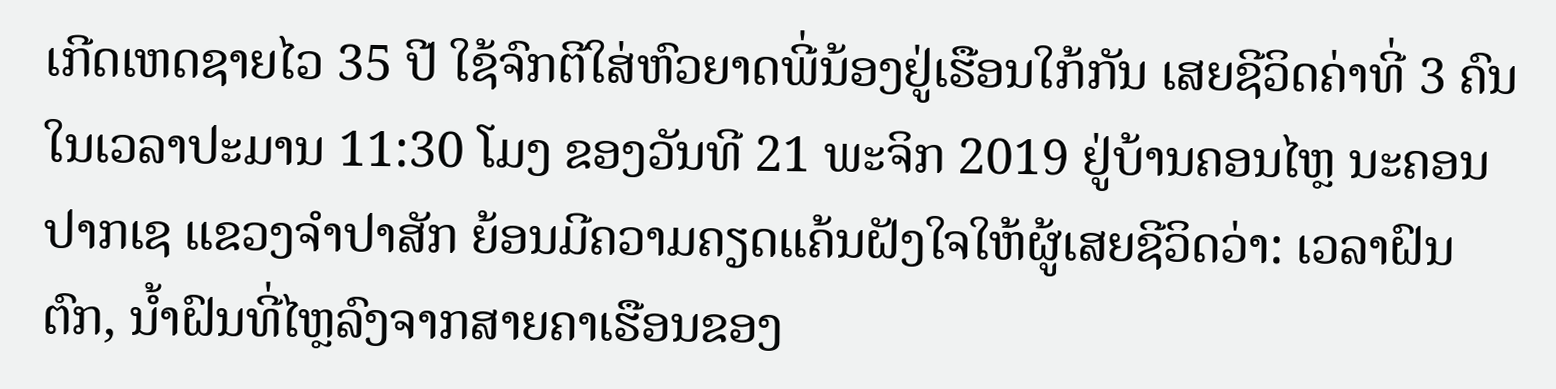ເກີດເຫດຊາຍໄວ 35 ປີ ໃຊ້ຈົກຕີໃສ່ຫົວຍາດພີ່ນ້ອງຢູ່ເຮືອນໃກ້ກັນ ເສຍຊີວິດຄ່າທີ່ 3 ຄົນ ໃນເວລາປະມານ 11:30 ໂມງ ຂອງວັນທີ 21 ພະຈິກ 2019 ຢູ່ບ້ານຄອນໄຫຼ ນະຄອນປາກເຊ ແຂວງຈໍາປາສັກ ຍ້ອນມີຄວາມຄຽດແຄ້ນຝັງໃຈໃຫ້ຜູ້ເສຍຊີວິດວ່າ: ເວລາຝົນຕົກ, ນ້ຳຝົນທີ່ໄຫຼລົງຈາກສາຍຄາເຮືອນຂອງ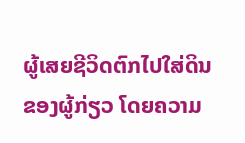ຜູ້ເສຍຊີວິດຕົກໄປໃສ່ດິນຂອງຜູ້ກ່ຽວ ໂດຍຄວາມ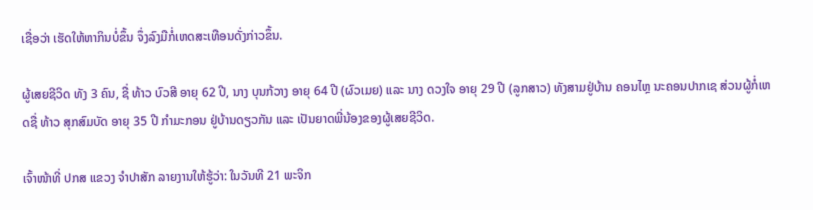ເຊື່ອວ່າ ເຮັດໃຫ້ຫາກິນບໍ່ຂຶ້ນ ຈຶ່ງລົງມືກໍ່ເຫດສະເທືອນດັ່ງກ່າວຂຶ້ນ.

ຜູ້ເສຍຊີວິດ ທັງ 3 ຄົນ, ຊື່ ທ້າວ ບົວສີ ອາຍຸ 62 ປີ, ນາງ ບຸນກ້ວາງ ອາຍຸ 64 ປີ (ຜົວເມຍ) ແລະ ນາງ ດວງໃຈ ອາຍຸ 29 ປີ (ລູກສາວ) ທັງສາມຢູ່ບ້ານ ຄອນໄຫຼ ນະຄອນປາກເຊ ສ່ວນຜູ້ກໍ່ເຫດຊື່ ທ້າວ ສຸກສົມບັດ ອາຍຸ 35 ປີ ກໍາມະກອນ ຢູ່ບ້ານດຽວກັນ ແລະ ເປັນຍາດພີ່ນ້ອງຂອງຜູ້ເສຍຊີວິດ.

ເຈົ້າໜ້າທີ່ ປກສ ແຂວງ ຈໍາປາສັກ ລາຍງານໃຫ້ຮູ້ວ່າ: ໃນວັນທີ 21 ພະຈິກ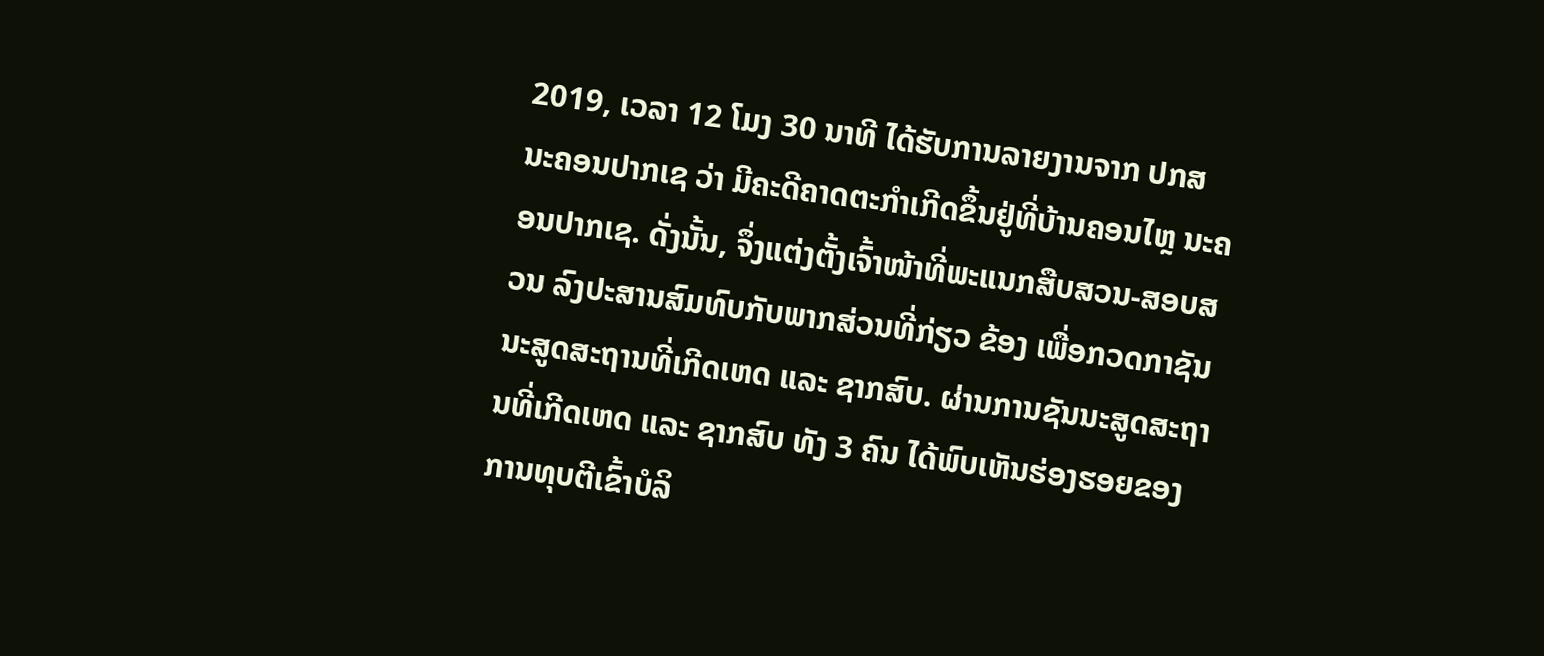2019, ເວລາ 12 ໂມງ 30 ນາທີ ໄດ້ຮັບການລາຍງານຈາກ ປກສ ນະຄອນປາກເຊ ວ່າ ມີຄະດີຄາດຕະກໍາເກີດຂຶ້ນຢູ່ທີ່ບ້ານຄອນໄຫຼ ນະຄອນປາກເຊ. ດັ່ງນັ້ນ, ຈຶ່ງແຕ່ງຕັ້ງເຈົ້າໜ້າທີ່ພະແນກສືບສວນ-ສອບສວນ ລົງປະສານສົມທົບກັບພາກສ່ວນທີ່ກ່ຽວ ຂ້ອງ ເພື່ອກວດກາຊັນນະສູດສະຖານທີ່ເກີດເຫດ ແລະ ຊາກສົບ. ຜ່ານການຊັນນະສູດສະຖານທີ່ເກີດເຫດ ແລະ ຊາກສົບ ທັງ 3 ຄົນ ໄດ້ພົບເຫັນຮ່ອງຮອຍຂອງການທຸບຕີເຂົ້າບໍລິ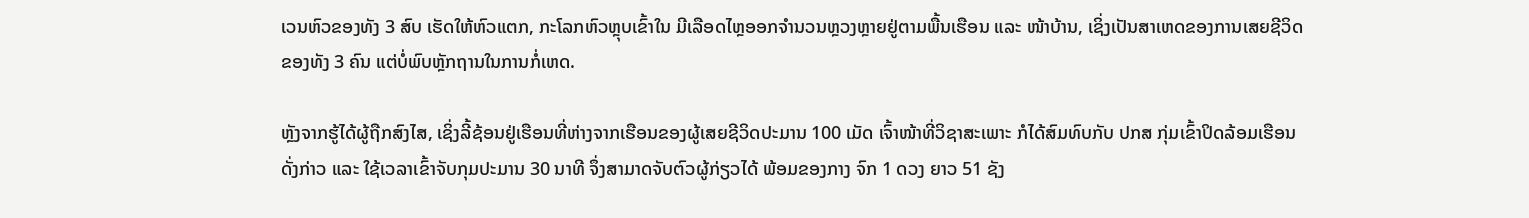ເວນຫົວຂອງທັງ 3 ສົບ ເຮັດໃຫ້ຫົວແຕກ, ກະໂລກຫົວຫຼຸບເຂົ້າໃນ ມີເລືອດໄຫຼອອກຈໍານວນຫຼວງຫຼາຍຢູ່ຕາມພື້ນເຮືອນ ແລະ ໜ້າບ້ານ, ເຊິ່ງເປັນສາເຫດຂອງການເສຍຊີວິດ ຂອງທັງ 3 ຄົນ ແຕ່ບໍ່ພົບຫຼັກຖານໃນການກໍ່ເຫດ.

ຫຼັງຈາກຮູ້ໄດ້ຜູ້ຖືກສົງໄສ, ເຊິ່ງລີ້ຊ້ອນຢູ່ເຮືອນທີ່ຫ່າງຈາກເຮືອນຂອງຜູ້ເສຍຊີວິດປະມານ 100 ເມັດ ເຈົ້າໜ້າທີ່ວິຊາສະເພາະ ກໍໄດ້ສົມທົບກັບ ປກສ ກຸ່ມເຂົ້າປິດລ້ອມເຮືອນດັ່ງກ່າວ ແລະ ໃຊ້ເວລາເຂົ້າຈັບກຸມປະມານ 30 ນາທີ ຈຶ່ງສາມາດຈັບຕົວຜູ້ກ່ຽວໄດ້ ພ້ອມຂອງກາງ ຈົກ 1 ດວງ ຍາວ 51 ຊັງ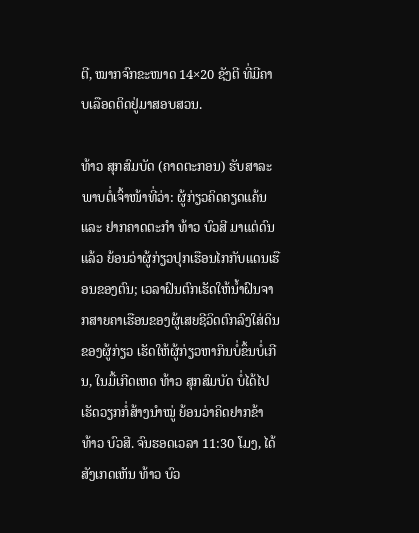ຕີ, ໝາກຈົກຂະໜາດ 14×20 ຊັງຕີ ທີ່ມີຄາບເລືອດຕິດຢູ່ມາສອບສວນ.

ທ້າວ ສຸກສົມບັດ (ຄາດຕະກອນ) ຮັບສາລະພາບຕໍ່ເຈົ້າໜ້າທີ່ວ່າ: ຜູ້ກ່ຽວຄິດຄຽດແຄ້ນ ແລະ ຢາກຄາດຕະກຳ ທ້າວ ບົວສີ ມາແຕ່ດົນແລ້ວ ຍ້ອນວ່າຜູ້ກ່ຽວປຸກເຮືອນໄກກັບແດນເຮືອນຂອງຕົນ; ເວລາຝົນຕົກເຮັດໃຫ້ນ້ຳຝົນຈາກສາຍຄາເຮືອນຂອງຜູ້ເສຍຊີວິດຕົກລົງໃສ່ດິນຂອງຜູ້ກ່ຽວ ເຮັດໃຫ້ຜູ້ກ່ຽວຫາກິນບໍ່ຂຶ້ນບໍ່ເກີນ, ໃນມື້ເກີດເຫດ ທ້າວ ສຸກສົມບັດ ບໍ່ໄດ້ໄປເຮັດວຽກກໍ່ສ້າງນຳໝູ່ ຍ້ອນວ່າຄິດຢາກຂ້າ ທ້າວ ບົວສີ. ຈົນຮອດເວລາ 11:30 ໂມງ, ໄດ້ສັງເກດເຫັນ ທ້າວ ບົວ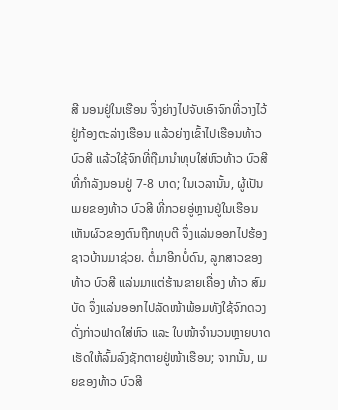ສີ ນອນຢູ່ໃນເຮືອນ ຈຶ່ງຍ່າງໄປຈັບເອົາຈົກທີ່ວາງໄວ້ຢູ່ກ້ອງຕະລ່າງເຮືອນ ແລ້ວຍ່າງເຂົ້າໄປເຮືອນທ້າວ ບົວສີ ແລ້ວໃຊ້ຈົກທີ່ຖືມານຳທຸບໃສ່ຫົວທ້າວ ບົວສີ ທີ່ກຳລັງນອນຢູ່ 7-8 ບາດ; ໃນເວລານັ້ນ, ຜູ້ເປັນເມຍຂອງທ້າວ ບົວສີ ທີ່ກວຍອູ່ຫຼານຢູ່ໃນເຮືອນເຫັນຜົວຂອງຕົນຖືກທຸບຕີ ຈຶ່ງແລ່ນອອກໄປຮ້ອງຊາວບ້ານມາຊ່ວຍ. ຕໍ່ມາອີກບໍ່ດົນ, ລູກສາວຂອງທ້າວ ບົວສີ ແລ່ນມາແຕ່ຮ້ານຂາຍເຄື່ອງ ທ້າວ ສົມບັດ ຈຶ່ງແລ່ນອອກໄປລັດໜ້າພ້ອມທັງໃຊ້ຈົກດວງດັ່ງກ່າວຟາດໃສ່ຫົວ ແລະ ໃບໜ້າຈໍານວນຫຼາຍບາດເຮັດໃຫ້ລົ້ມລົງຊັກຕາຍຢູ່ໜ້າເຮືອນ; ຈາກນັ້ນ, ເມຍຂອງທ້າວ ບົວສີ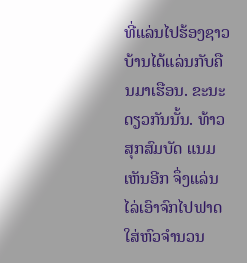ທີ່ແລ່ນໄປຮ້ອງຊາວບ້ານໄດ້ແລ່ນກັບຄືນມາເຮືອນ. ຂະນະດຽວກັນນັ້ນ. ທ້າວ ສຸກສົມບັດ ແນມເຫັນອີກ ຈຶ່ງແລ່ນໄລ່ເອົາຈົກໄປຟາດໃສ່ຫົວຈໍານວນ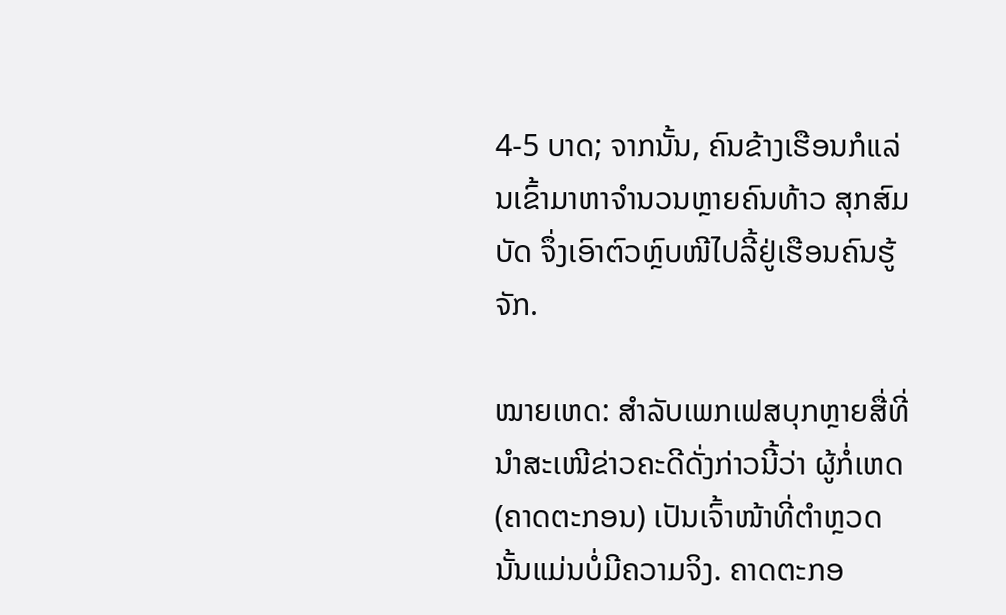4-5 ບາດ; ຈາກນັ້ນ, ຄົນຂ້າງເຮືອນກໍແລ່ນເຂົ້າມາຫາຈໍານວນຫຼາຍຄົນທ້າວ ສຸກສົມບັດ ຈຶ່ງເອົາຕົວຫຼົບໜີໄປລີ້ຢູ່ເຮືອນຄົນຮູ້ຈັກ.

ໝາຍເຫດ: ສຳລັບເພກເຟສບຸກຫຼາຍສື່ທີ່ນຳສະເໜີຂ່າວຄະດີດັ່ງກ່າວນີ້ວ່າ ຜູ້ກໍ່ເຫດ (ຄາດຕະກອນ) ເປັນເຈົ້າໜ້າທີ່ຕຳຫຼວດນັ້ນແມ່ນບໍ່ມີຄວາມຈິງ. ຄາດຕະກອ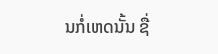ນກໍ່ເຫດນັ້ນ ຊື່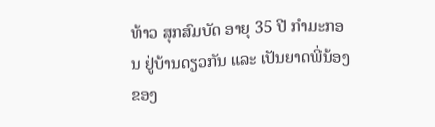ທ້າວ ສຸກສົມບັດ ອາຍຸ 35 ປີ ກໍາມະກອນ ຢູ່ບ້ານດຽວກັນ ແລະ ເປັນຍາດພີ່ນ້ອງຂອງ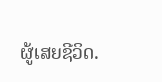ຜູ້ເສຍຊີວິດ.